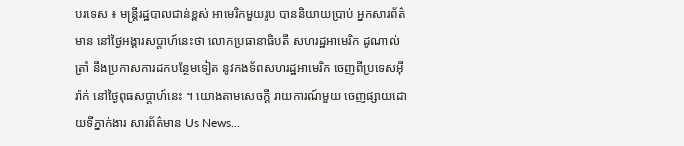បរទេស ៖ មន្ត្រីរដ្ឋបាលជាន់ខ្ពស់ អាមេរិកមួយរូប បាននិយាយប្រាប់ អ្នកសារព័ត៌មាន នៅថ្ងៃអង្គារសប្ដាហ៍នេះថា លោកប្រធានាធិបតី សហរដ្ឋអាមេរិក ដូណាល់ ត្រាំ នឹងប្រកាសការដកបន្ថែមទៀត នូវកងទ័ពសហរដ្ឋអាមេរិក ចេញពីប្រទេសអ៊ីរ៉ាក់ នៅថ្ងៃពុធសប្ដាហ៍នេះ ។ យោងតាមសេចក្តី រាយការណ៍មួយ ចេញផ្សាយដោយទីភ្នាក់ងារ សារព័ត៌មាន Us News...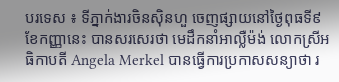បរទេស ៖ ទីភ្នាក់ងារចិនស៊ិនហួ ចេញផ្សាយនៅថ្ងៃពុធទី៩ ខែកញ្ញានេះ បានសរសេរថា មេដឹកនាំអាល្លឺម៉ង់ លោកស្រីអធិកាបតី Angela Merkel បានធ្វើការប្រកាសសន្យាថា រ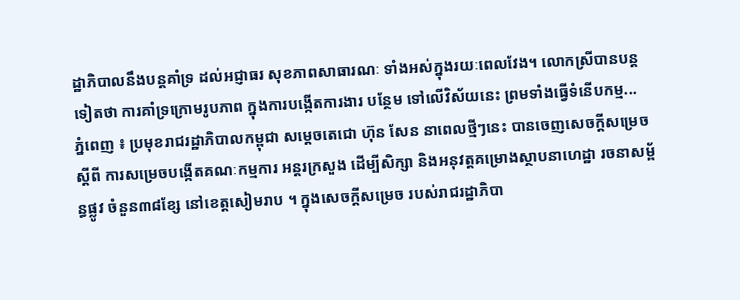ដ្ឋាភិបាលនឹងបន្តគាំទ្រ ដល់អជ្ញាធរ សុខភាពសាធារណៈ ទាំងអស់ក្នុងរយៈពេលវែង។ លោកស្រីបានបន្ត ទៀតថា ការគាំទ្រក្រោមរូបភាព ក្នុងការបង្កើតការងារ បន្ថែម ទៅលើវិស័យនេះ ព្រមទាំងធ្វើទំនើបកម្ម...
ភ្នំពេញ ៖ ប្រមុខរាជរដ្ឋាភិបាលកម្ពុជា សម្ដេចតេជោ ហ៊ុន សែន នាពេលថ្មីៗនេះ បានចេញសេចក្ដីសម្រេចស្ដីពី ការសម្រេចបង្កើតគណៈកម្មការ អន្ដរក្រសួង ដើម្បីសិក្សា និងអនុវត្តគម្រោងស្ថាបនាហេដ្ឋា រចនាសម្ព័ន្ធផ្លូវ ចំនួន៣៨ខ្សែ នៅខេត្តសៀមរាប ។ ក្នុងសេចក្ដីសម្រេច របស់រាជរដ្ឋាភិបា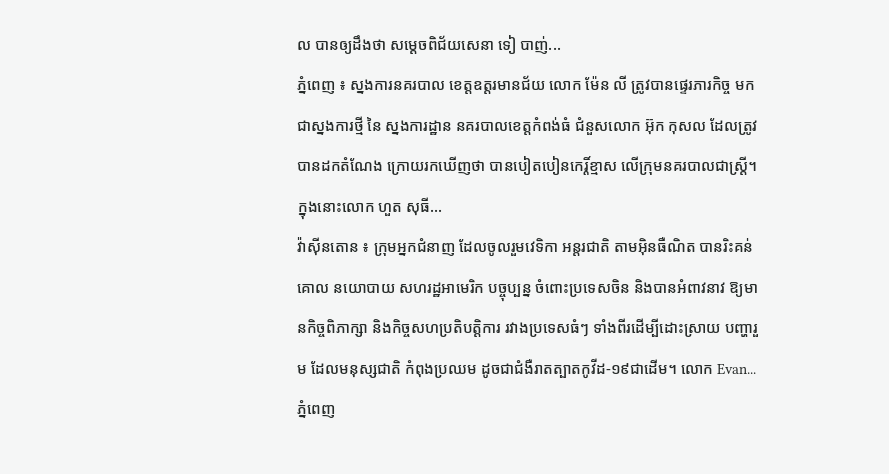ល បានឲ្យដឹងថា សម្ដេចពិជ័យសេនា ទៀ បាញ់...
ភ្នំពេញ ៖ ស្នងការនគរបាល ខេត្តឧត្តរមានជ័យ លោក ម៉ែន លី ត្រូវបានផ្ទេរភារកិច្ច មកជាស្នងការថ្មី នៃ ស្នងការដ្ឋាន នគរបាលខេត្តកំពង់ធំ ជំនួសលោក អ៊ុក កុសល ដែលត្រូវបានដកតំណែង ក្រោយរកឃើញថា បានបៀតបៀនកេរ្តិ៍ខ្មាស លើក្រុមនគរបាលជាស្ត្រី។ ក្នុងនោះលោក ហួត សុធី...
វ៉ាស៊ីនតោន ៖ ក្រុមអ្នកជំនាញ ដែលចូលរួមវេទិកា អន្តរជាតិ តាមអ៊ិនធឺណិត បានរិះគន់គោល នយោបាយ សហរដ្ឋអាមេរិក បច្ចុប្បន្ន ចំពោះប្រទេសចិន និងបានអំពាវនាវ ឱ្យមានកិច្ចពិភាក្សា និងកិច្ចសហប្រតិបត្តិការ រវាងប្រទេសធំៗ ទាំងពីរដើម្បីដោះស្រាយ បញ្ហារួម ដែលមនុស្សជាតិ កំពុងប្រឈម ដូចជាជំងឺរាតត្បាតកូវីដ-១៩ជាដើម។ លោក Evan...
ភ្នំពេញ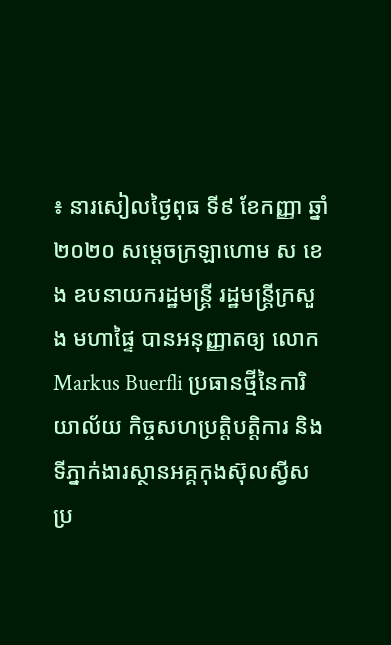៖ នារសៀលថ្ងៃពុធ ទី៩ ខែកញ្ញា ឆ្នាំ២០២០ សម្តេចក្រឡាហោម ស ខេង ឧបនាយករដ្ឋមន្រ្តី រដ្ឋមន្រ្តីក្រសួង មហាផ្ទៃ បានអនុញ្ញាតឲ្យ លោក Markus Buerfli ប្រធានថ្មីនៃការិយាល័យ កិច្ចសហប្រតិ្តបត្តិការ និងទីភ្នាក់ងារស្ថានអគ្គកុងស៊ុលស្វីស ប្រ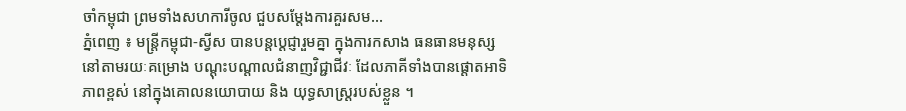ចាំកម្ពុជា ព្រមទាំងសហការីចូល ជួបសម្តែងការគួរសម...
ភ្នំពេញ ៖ មន្រ្តីកម្ពុជា-ស្វីស បានបន្តបេ្តជ្ញារួមគ្នា ក្នុងការកសាង ធនធានមនុស្ស នៅតាមរយៈគម្រោង បណ្តុះបណ្តាលជំនាញវិជ្ជាជីវៈ ដែលភាគីទាំងបានផ្តោតអាទិភាពខ្ពស់ នៅក្នុងគោលនយោបាយ និង យុទ្ធសាស្រ្តរបស់ខ្លួន ។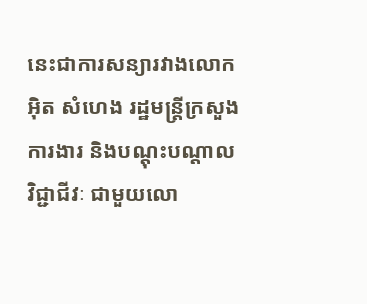នេះជាការសន្យារវាងលោក អ៊ិត សំហេង រដ្ឋមន្រ្តីក្រសួងការងារ និងបណ្តុះបណ្តាលវិជ្ជាជីវៈ ជាមួយលោ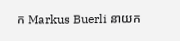ក Markus Buerli នាយក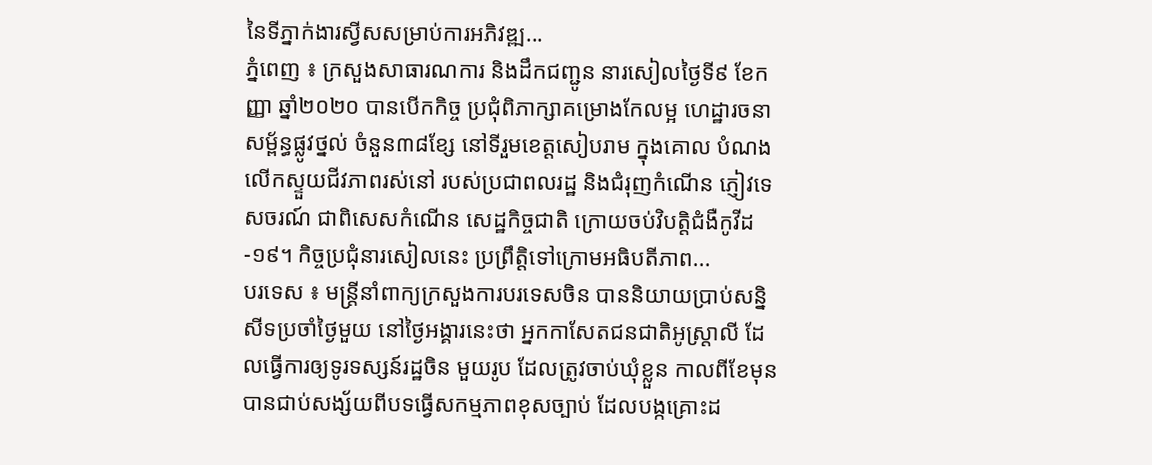នៃទីភ្នាក់ងារស្វីសសម្រាប់ការអភិវឌ្ឍ...
ភ្នំពេញ ៖ ក្រសួងសាធារណការ និងដឹកជញ្ជូន នារសៀលថ្ងៃទី៩ ខែកញ្ញា ឆ្នាំ២០២០ បានបើកកិច្ច ប្រជុំពិភាក្សាគម្រោងកែលម្អ ហេដ្ឋារចនាសម្ព័ន្ធផ្លូវថ្នល់ ចំនួន៣៨ខ្សែ នៅទីរួមខេត្តសៀបរាម ក្នុងគោល បំណងលើកស្ទួយជីវភាពរស់នៅ របស់ប្រជាពលរដ្ឋ និងជំរុញកំណើន ភ្ញៀវទេសចរណ៍ ជាពិសេសកំណើន សេដ្ឋកិច្ចជាតិ ក្រោយចប់វិបត្តិជំងឺកូវីដ-១៩។ កិច្ចប្រជុំនារសៀលនេះ ប្រព្រឹត្តិទៅក្រោមអធិបតីភាព...
បរទេស ៖ មន្ត្រីនាំពាក្យក្រសួងការបរទេសចិន បាននិយាយប្រាប់សន្និសីទប្រចាំថ្ងៃមួយ នៅថ្ងៃអង្គារនេះថា អ្នកកាសែតជនជាតិអូស្ត្រាលី ដែលធ្វើការឲ្យទូរទស្សន៍រដ្ឋចិន មួយរូប ដែលត្រូវចាប់ឃុំខ្លួន កាលពីខែមុន បានជាប់សង្ស័យពីបទធ្វើសកម្មភាពខុសច្បាប់ ដែលបង្កគ្រោះដ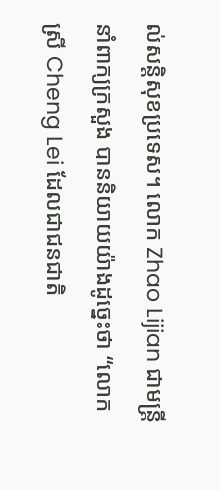ល់សន្តិសុខប្រទេស។ លោក Zhao Lijian ជាមន្ត្រីនាំពាក្យក្រសួង បាននិយាយយ៉ាងដូច្នេះថា “លោកស្រី Cheng Lei ដែលជាជនជាតិ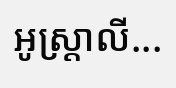អូស្ត្រាលី...